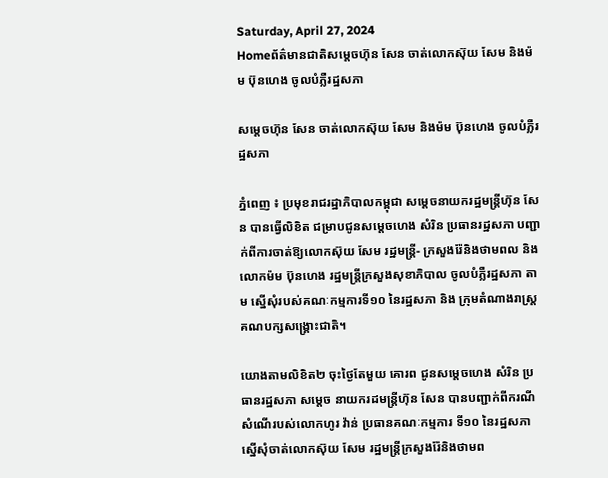Saturday, April 27, 2024
Homeព័ត៌មានជាតិសម្តេចហ៊ុន សែន ចាត់លោកស៊ុយ សែម និងម៉ម ប៊ុនហេង ចូលបំភ្លឺរដ្ឋសភា

សម្តេចហ៊ុន សែន ចាត់លោកស៊ុយ សែម និងម៉ម ប៊ុនហេង ចូលបំភ្លឺរដ្ឋសភា

ភ្នំពេញ ៖ ប្រមុខរាជរដ្ឋាភិបាលកម្ពុជា សម្តេចនាយករដ្ឋមន្ត្រីហ៊ុន សែន បានធ្វើលិខិត ជម្រាបជូនសម្តេចហេង សំរិន ប្រធានរដ្ឋសភា បញ្ជាក់ពីការចាត់ឱ្យលោកស៊ុយ សែម រដ្ឋមន្ត្រី- ក្រសួងរ៉ែនិងថាមពល និងលោកម៉ម ប៊ុនហេង រដ្ឋមន្ត្រីក្រសួងសុខាភិបាល ចូលបំភ្លឺរដ្ឋសភា តាម ស្នើសុំរបស់គណៈកម្មការទី១០ នៃរដ្ឋសភា និង ក្រុមតំណាងរាស្ត្រគណបក្សសង្គ្រោះជាតិ។

យោងតាមលិខិត២ ចុះថ្ងៃតែមួយ គោរព ជូនសម្តេចហេង សំរិន ប្រធានរដ្ឋសភា សម្តេច នាយករដមន្ត្រីហ៊ុន សែន បានបញ្ជាក់ពីករណី សំណើរបស់លោកហូរ វ៉ាន់ ប្រធានគណៈកម្មការ ទី១០ នៃរដ្ឋសភា ស្នើសុំចាត់លោកស៊ុយ សែម រដ្ឋមន្ត្រីក្រសួងរ៉ែនិងថាមព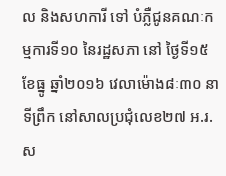ល និងសហការី ទៅ បំភ្លឺជូនគណៈកម្មការទី១០ នៃរដ្ឋសភា នៅ ថ្ងៃទី១៥ ខែធ្នូ ឆ្នាំ២០១៦ វេលាម៉ោង៨ៈ៣០ នាទីព្រឹក នៅសាលប្រជុំលេខ២៧ អ.រ.ស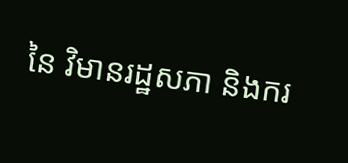នៃ វិមានរដ្ឋសភា និងករ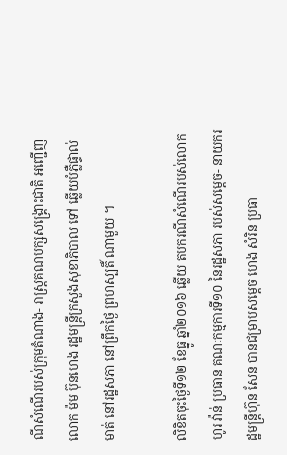ណីសំណើរបស់ក្រុមតំណាង- រាស្ត្រគណបក្សសង្គ្រោះជាតិ អញ្ជើញលោក ម៉ម ប៊ុនហេង រដ្ឋមន្ត្រីក្រសួងសុខាភិបាល ទៅ ឆ្លើយបំភ្លឺផ្ទាល់មាត់ នៅរដ្ឋសភា នៅព្រឹកថ្ងៃ ព្រហស្បតិ៍ ណាមួយ ។

លិខិតចុះថ្ងៃទី១២ ខែធ្នូ ឆ្នាំ២០១៦ ឆ្លើយ តបករណីសំណើរបស់លោកហូរ វ៉ាន់ ប្រធាន គណៈកម្មការទី១០ នៃរដ្ឋសភា របស់សម្តេច- នាយករដ្ឋមន្ត្រីហ៊ុន សែន បានជម្រាបសម្តេច ហេង សំរិន ប្រធា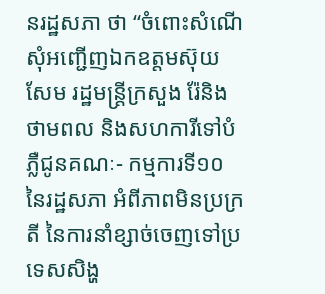នរដ្ឋសភា ថា “ចំពោះសំណើ សុំអញ្ជើញឯកឧត្តមស៊ុយ សែម រដ្ឋមន្ត្រីក្រសួង រ៉ែនិងថាមពល និងសហការីទៅបំភ្លឺជូនគណៈ- កម្មការទី១០ នៃរដ្ឋសភា អំពីភាពមិនប្រក្រតី នៃការនាំខ្សាច់ចេញទៅប្រទេសសិង្ហ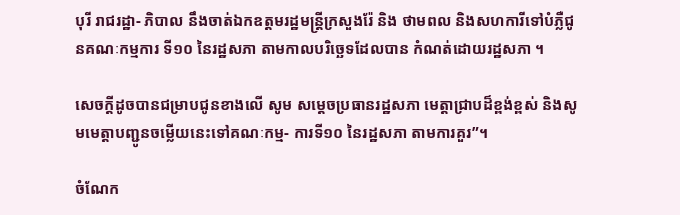បុរី រាជរដ្ឋា- ភិបាល នឹងចាត់ឯកឧត្តមរដ្ឋមន្ត្រីក្រសួងរ៉ែ និង ថាមពល និងសហការីទៅបំភ្លឺជូនគណៈកម្មការ ទី១០ នៃរដ្ឋសភា តាមកាលបរិច្ឆេទដែលបាន កំណត់ដោយរដ្ឋសភា ។

សេចក្តីដូចបានជម្រាបជូនខាងលើ សូម សម្តេចប្រធានរដ្ឋសភា មេត្តាជ្រាបដ៏ខ្ពង់ខ្ពស់ និងសូមមេត្តាបញ្ជូនចម្លើយនេះទៅគណៈកម្ម- ការទី១០ នៃរដ្ឋសភា តាមការគួរ”។

ចំណែក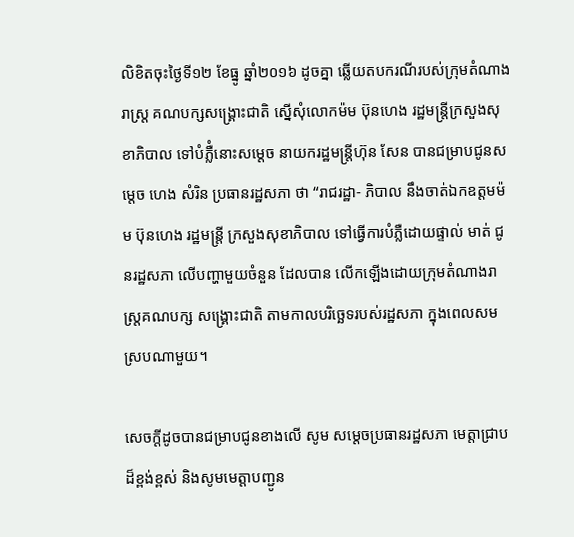លិខិតចុះថ្ងៃទី១២ ខែធ្នូ ឆ្នាំ២០១៦ ដូចគ្នា ឆ្លើយតបករណីរបស់ក្រុមតំណាងរាស្ត្រ គណបក្សសង្គ្រោះជាតិ ស្នើសុំលោកម៉ម ប៊ុនហេង រដ្ឋមន្ត្រីក្រសួងសុខាភិបាល ទៅបំភ្លឺំនោះសម្តេច នាយករដ្ឋមន្ត្រីហ៊ុន សែន បានជម្រាបជូនសម្តេច ហេង សំរិន ប្រធានរដ្ឋសភា ថា “រាជរដ្ឋា- ភិបាល នឹងចាត់ឯកឧត្តមម៉ម ប៊ុនហេង រដ្ឋមន្ត្រី ក្រសួងសុខាភិបាល ទៅធ្វើការបំភ្លឺដោយផ្ទាល់ មាត់ ជូនរដ្ឋសភា លើបញ្ហាមួយចំនួន ដែលបាន លើកឡើងដោយក្រុមតំណាងរាស្ត្រគណបក្ស សង្គ្រោះជាតិ តាមកាលបរិច្ឆេទរបស់រដ្ឋសភា ក្នុងពេលសមស្របណាមួយ។

សេចក្តីដូចបានជម្រាបជូនខាងលើ សូម សម្តេចប្រធានរដ្ឋសភា មេត្តាជ្រាបដ៏ខ្ពង់ខ្ពស់ និងសូមមេត្តាបញ្ជូន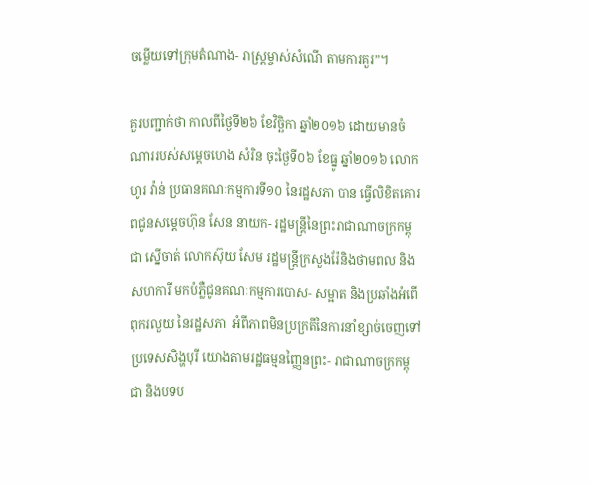ចម្លើយទៅក្រុមតំណាង- រាស្ត្រម្ចាស់សំណើ តាមការគួរ”។

គួរបញ្ជាក់ថា កាលពីថ្ងៃទី២៦ ខែវិច្ឆិកា ឆ្នាំ២០១៦ ដោយមានចំណាររបស់សម្តេចហេង សំរិន ចុះថ្ងៃទី០៦ ខែធ្នូ ឆ្នាំ២០១៦ លោកហូរ វ៉ាន់ ប្រធានគណៈកម្មការទី១០ នៃរដ្ឋសភា បាន ធ្វើលិខិតគោរពជូនសម្តេចហ៊ុន សែន នាយក- រដ្ឋមន្ត្រីនៃព្រះរាជាណាចក្រកម្ពុជា ស្នើចាត់ លោកស៊ុយ សែម រដ្ឋមន្ត្រីក្រសួងរ៉ែនិងថាមពល និងសហការី មកបំភ្លឺជូនគណៈកម្មការបោស- សម្អាត និងប្រឆាំងអំពើពុករលួយ នៃរដ្ឋសភា  អំពីភាពមិនប្រក្រតីនៃការនាំខ្សាច់ចេញទៅ ប្រទេសសិង្ហបុរី យោងតាមរដ្ឋធម្មនញ្ញៃនព្រះ- រាជាណាចក្រកម្ពុជា និងបទប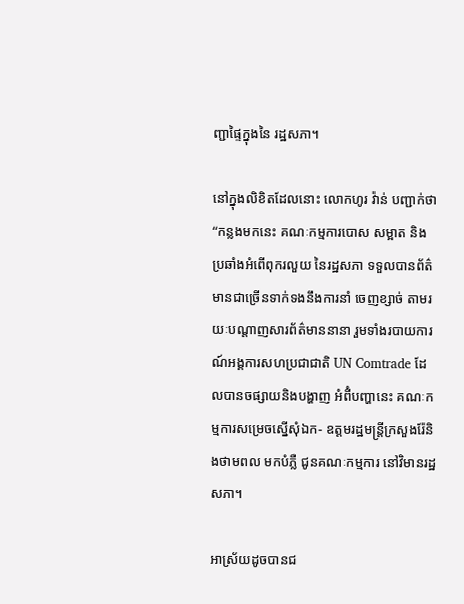ញ្ជាផ្ទៃក្នុងនៃ រដ្ឋសភា។

នៅក្នុងលិខិតដែលនោះ លោកហូរ វ៉ាន់ បញ្ជាក់ថា “កន្លងមកនេះ គណៈកម្មការបោស សម្អាត និងប្រឆាំងអំពើពុករលួយ នៃរដ្ឋសភា ទទួលបានព័ត៌មានជាច្រើនទាក់ទងនឹងការនាំ ចេញខ្សាច់ តាមរយៈបណ្តាញសារព័ត៌មាននានា រួមទាំងរបាយការណ៍អង្គការសហប្រជាជាតិ UN Comtrade ដែលបានចផ្សាយនិងបង្ហាញ អំពីំបញ្ហានេះ គណៈកម្មការសម្រេចស្នើសុំឯក- ឧត្តមរដ្ឋមន្ត្រីក្រសួងរ៉ែនិងថាមពល មកបំភ្លឺ ជូនគណៈកម្មការ នៅវិមានរដ្ឋសភា។

អាស្រ័យដូចបានជ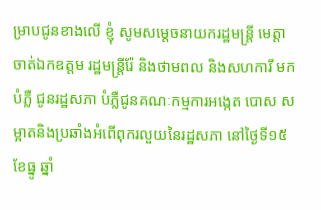ម្រាបជូនខាងលើ ខ្ញុំ សូមសម្តេចនាយករដ្ឋមន្ត្រី មេត្តាចាត់ឯកឧត្តម រដ្ឋមន្ត្រីរ៉ែ និងថាមពល និងសហការី មកបំភ្លឺ ជូនរដ្ឋសភា បំភ្លឺជូនគណៈកម្មការអង្កេត បោស សម្អាតនិងប្រឆាំងអំពើពុករលួយនៃរដ្ឋសភា នៅថ្ងៃទី១៥ ខែធ្នូ ឆ្នាំ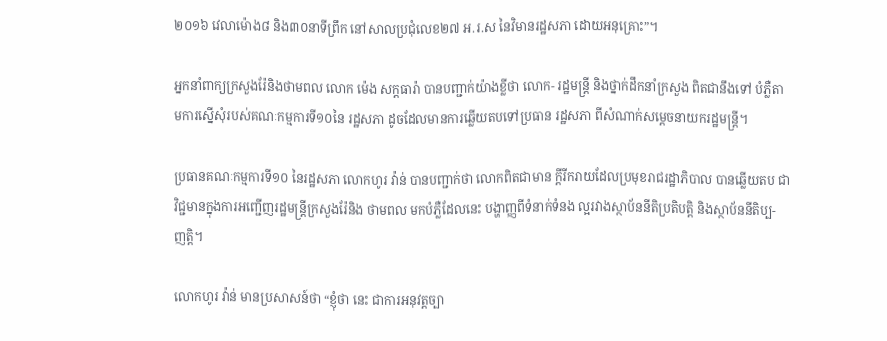២០១៦ វេលាម៉ោង៨ និង៣០នាទីព្រឹក នៅសាលប្រជុំលេខ២៧ អ.រ.ស នៃវិមានរដ្ឋសភា ដោយអនុគ្រោះ”។

អ្នកនាំពាក្យក្រសួងរ៉ែនិងថាមពល លោក ម៉េង សក្តធារ៉ា បានបញ្ជាក់យ៉ាងខ្លីថា លោក- រដ្ឋមន្ត្រី និងថ្នាក់ដឹកនាំក្រសួង ពិតជានឹងទៅ បំភ្លឺតាមការស្នើសុំរបស់គណៈកម្មការទី១០នៃ រដ្ឋសភា ដូចដែលមានការឆ្លើយតបទៅប្រធាន រដ្ឋសភា ពីសំណាក់សម្តេចនាយករដ្ឋមន្ត្រី។

ប្រធានគណៈកម្មការទី១០ នៃរដ្ឋសភា លោកហូរ វ៉ាន់ បានបញ្ជាក់ថា លោកពិតជាមាន ក្តីរីករាយដែលប្រមុខរាជរដ្ឋាភិបាល បានឆ្លើយតប ជាវិជ្ជមានក្នុងការអញ្ជើញរដ្ឋមន្ត្រីក្រសួងរ៉ែនិង ថាមពល មកបំភ្លឺដែលនេះ បង្ហាញ្ញពីទំនាក់ទំនង ល្អរវាងស្ថាប័ននីតិប្រតិបត្តិ និងស្ថាប័ននីតិប្ប- ញត្តិ។

លោកហូរ វ៉ាន់ មានប្រសាសន៍ថា “ខ្ញុំថា នេះ ជាការអនុវត្តច្បា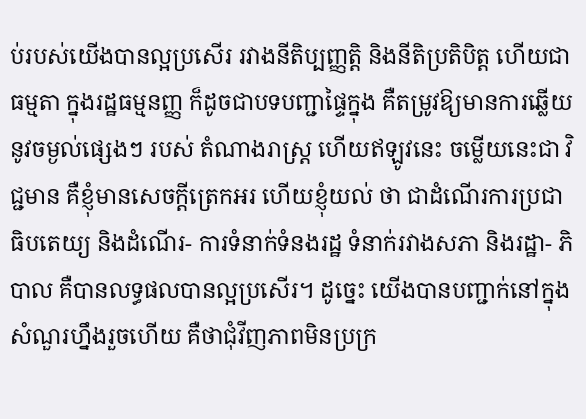ប់របស់យើងបានល្អប្រសើរ រវាងនីតិប្បញ្ញត្តិ និងនីតិប្រតិបិត្ត ហើយជា ធម្មតា ក្នុងរដ្ឋធម្មនញ្ញ ក៏ដូចជាបទបញ្ជាផ្ទៃក្នុង គឺតម្រូវឱ្យមានការឆ្លើយនូវចម្ងល់ផ្សេងៗ របស់ តំណាងរាស្ត្រ ហើយឥឡូវនេះ ចម្លើយនេះជា វិជ្ជមាន គឺខ្ញុំមានសេចក្តីត្រេកអរ ហើយខ្ញុំយល់ ថា ជាដំណើរការប្រជាធិបតេយ្យ និងដំណើរ- ការទំនាក់ទំនងរដ្ឋ ទំនាក់រវាងសភា និងរដ្ឋា- ភិបាល គឺបានលទ្ធផលបានល្អប្រសើរ។ ដូច្នេះ យើងបានបញ្ជាក់នៅក្នុងសំណួរហ្នឹងរួចហើយ គឺថាជុំវីញភាពមិនប្រក្រ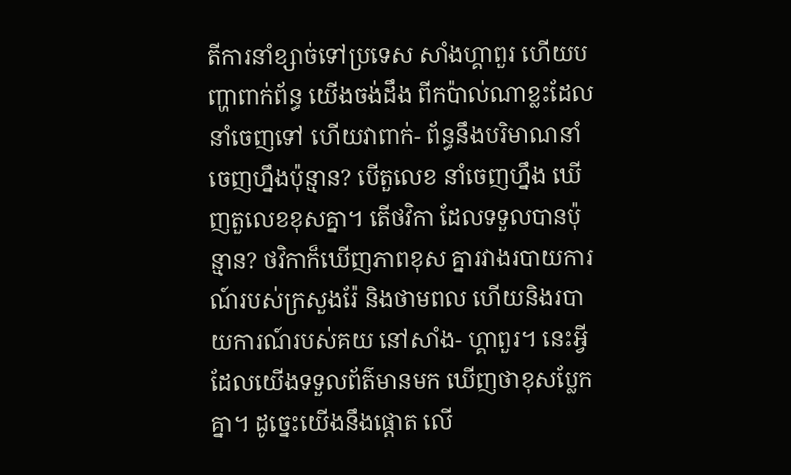តីការនាំខ្សាច់ទៅប្រទេស សាំងហ្គាពួរ ហើយបញ្ហាពាក់ព័ន្ធ យើងចង់ដឹង ពីកប៉ាល់ណាខ្លះដែលនាំចេញទៅ ហើយវាពាក់- ព័ន្ធនឹងបរិមាណនាំចេញហ្នឹងប៉ុន្មាន? បើតួលេខ នាំចេញហ្នឹង ឃើញតួលេខខុសគ្នា។ តើថវិកា ដែលទទួលបានប៉ុន្មាន? ថវិកាក៏ឃើញភាពខុស គ្នារវាងរបាយការណ៍របស់ក្រសួងរ៉ែ និងថាមពល ហើយនិងរបាយការណ៍របស់គយ នៅសាំង- ហ្គាពួរ។ នេះអ្វីដែលយើងទទួលព័ត៌មានមក ឃើញថាខុសប្លែកគ្នា។ ដូច្នេះយើងនឹងផ្តោត លើ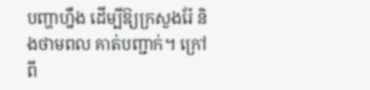បញ្ហាហ្នឹង ដើម្បីឱ្យក្រសួងរ៉ែ និងថាមពល គាត់បញ្ជាក់។ ក្រៅពី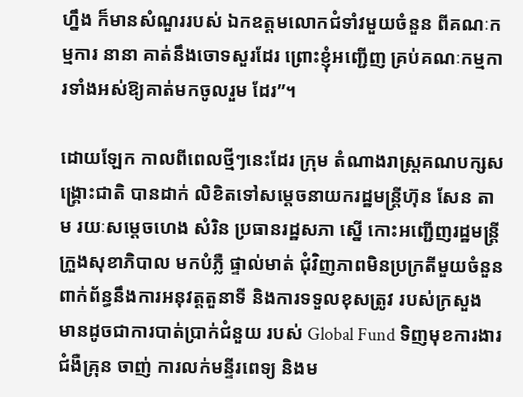ហ្នឹង ក៏មានសំណួររបស់ ឯកឧត្តមលោកជំទាំវមួយចំនួន ពីគណៈកម្មការ នានា គាត់នឹងចោទសួរដែរ ព្រោះខ្ញុំអញ្ជើញ គ្រប់គណៈកម្មការទាំងអស់ឱ្យគាត់មកចូលរួម ដែរ”។

ដោយឡែក កាលពីពេលថ្មីៗនេះដែរ ក្រុម តំណាងរាស្ត្រគណបក្សសង្គ្រោះជាតិ បានដាក់ លិខិតទៅសម្តេចនាយករដ្ឋមន្ត្រីហ៊ុន សែន តាម រយៈសម្តេចហេង សំរិន ប្រធានរដ្ឋសភា ស្នើ កោះអញ្ជើញរដ្ឋមន្ត្រីក្រួងសុខាភិបាល មកបំភ្លឺ ផ្ទាល់មាត់ ជុំវិញភាពមិនប្រក្រតីមួយចំនួន ពាក់ព័ន្ធនឹងការអនុវត្តតួនាទី និងការទទួលខុសត្រូវ របស់ក្រសួង មានដូចជាការបាត់ប្រាក់ជំនួយ របស់ Global Fund ទិញមុខការងារជំងឺគ្រុន ចាញ់ ការលក់មន្ទីរពេទ្យ និងម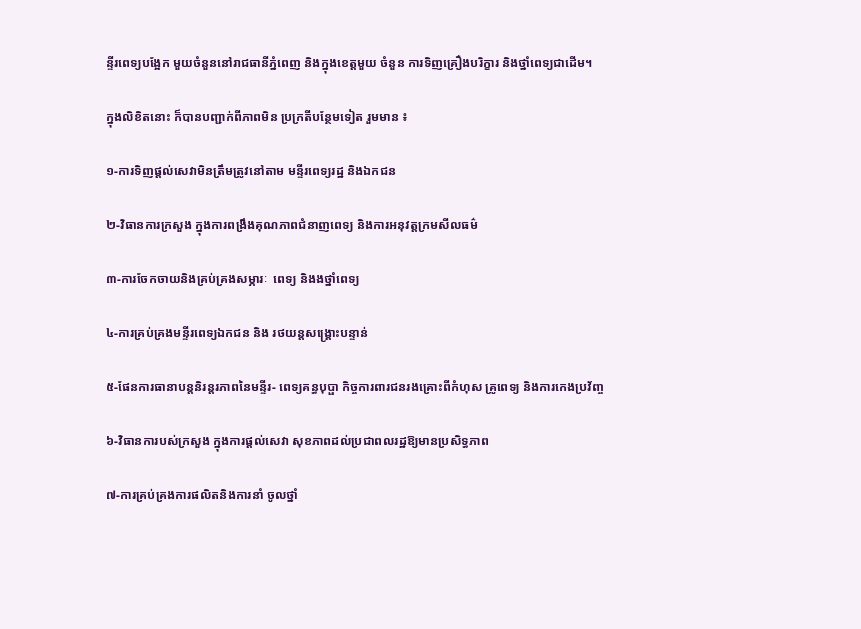ន្ទីរពេទ្យបង្អែក មួយចំនួននៅរាជធានីភ្នំពេញ និងក្នុងខេត្តមួយ ចំនួន ការទិញគ្រឿងបរិក្ខារ និងថ្នាំពេទ្យជាដើម។

ក្នុងលិខិតនោះ ក៏បានបញ្ជាក់ពីភាពមិន ប្រក្រតីបន្ថែមទៀត រួមមាន ៖

១-ការទិញផ្តល់សេវាមិនត្រឹមត្រូវនៅតាម មន្ទីរពេទ្យរដ្ឋ និងឯកជន

២-វិធានការក្រសួង ក្នុងការពង្រឹងគុណភាពជំនាញពេទ្យ និងការអនុវត្តក្រមសីលធម៌

៣-ការចែកចាយនិងគ្រប់គ្រងសម្ភារៈ  ពេទ្យ និងងថ្នាំពេទ្យ

៤-ការគ្រប់គ្រងមន្ទីរពេទ្យឯកជន និង រថយន្តសង្គ្រោះបន្ទាន់

៥-ផែនការធានាបន្តនិរន្តរភាពនៃមន្ទីរ- ពេទ្យគន្ធបុប្ផា កិច្ចការពារជនរងគ្រោះពីកំហុស គ្រូពេទ្យ និងការកេងប្រវ័ញ្ច

៦-វិធានការបស់ក្រសួង ក្នុងការផ្តល់សេវា សុខភាពដល់ប្រជាពលរដ្ឋឱ្យមានប្រសិទ្ធភាព

៧-ការគ្រប់គ្រងការផលិតនិងការនាំ ចូលថ្នាំ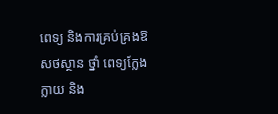ពេទ្យ និងការគ្រប់គ្រងឱសថស្ថាន ថ្នាំ ពេទ្យក្លែងក្លាយ និង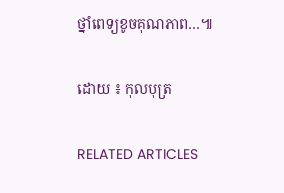ថ្នាំពេទ្យខូចគុណភាព…៕

ដោយ ៖ កុលបុត្រ

RELATED ARTICLES